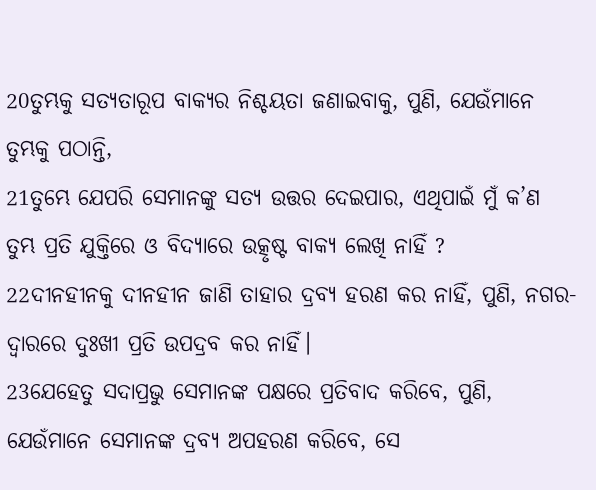20ତୁମ୍ଭକୁ ସତ୍ୟତାରୂପ ବାକ୍ୟର ନିଶ୍ଚୟତା ଜଣାଇବାକୁ, ପୁଣି, ଯେଉଁମାନେ ତୁମ୍ଭକୁ ପଠାନ୍ତି,
21ତୁମ୍ଭେ ଯେପରି ସେମାନଙ୍କୁ ସତ୍ୟ ଉତ୍ତର ଦେଇପାର, ଏଥିପାଇଁ ମୁଁ କ’ଣ ତୁମ୍ଭ ପ୍ରତି ଯୁକ୍ତିରେ ଓ ବିଦ୍ୟାରେ ଉତ୍କୃଷ୍ଟ ବାକ୍ୟ ଲେଖି ନାହିଁ ?
22ଦୀନହୀନକୁ ଦୀନହୀନ ଜାଣି ତାହାର ଦ୍ରବ୍ୟ ହରଣ କର ନାହିଁ, ପୁଣି, ନଗର-ଦ୍ୱାରରେ ଦୁଃଖୀ ପ୍ରତି ଉପଦ୍ରବ କର ନାହିଁ।
23ଯେହେତୁ ସଦାପ୍ରଭୁ ସେମାନଙ୍କ ପକ୍ଷରେ ପ୍ରତିବାଦ କରିବେ, ପୁଣି, ଯେଉଁମାନେ ସେମାନଙ୍କ ଦ୍ରବ୍ୟ ଅପହରଣ କରିବେ, ସେ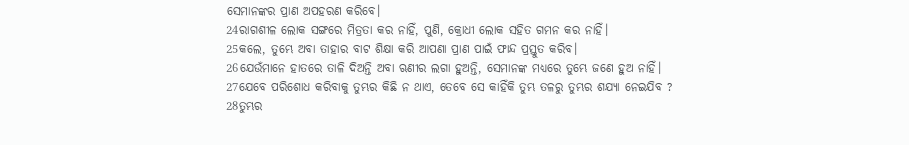ସେମାନଙ୍କର ପ୍ରାଣ ଅପହରଣ କରିବେ।
24ରାଗଶୀଳ ଲୋକ ସଙ୍ଗରେ ମିତ୍ରତା କର ନାହିଁ, ପୁଣି, କ୍ରୋଧୀ ଲୋକ ସହିତ ଗମନ କର ନାହିଁ।
25କଲେ, ତୁମ୍ଭେ ଅବା ତାହାର ବାଟ ଶିକ୍ଷା କରି ଆପଣା ପ୍ରାଣ ପାଇଁ ଫାନ୍ଦ ପ୍ରସ୍ତୁତ କରିବ।
26ଯେଉଁମାନେ ହାତରେ ତାଳି ଦିଅନ୍ତି ଅବା ଋଣୀର ଲଗା ହୁଅନ୍ତି, ସେମାନଙ୍କ ମଧ୍ୟରେ ତୁମ୍ଭେ ଜଣେ ହୁଅ ନାହିଁ।
27ଯେବେ ପରିଶୋଧ କରିବାକୁ ତୁମ୍ଭର କିଛି ନ ଥାଏ, ତେବେ ସେ କାହିଁକି ତୁମ୍ଭ ତଳରୁ ତୁମ୍ଭର ଶଯ୍ୟା ନେଇଯିବ ?
28ତୁମ୍ଭର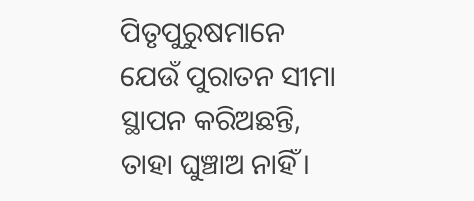ପିତୃପୁରୁଷମାନେ ଯେଉଁ ପୁରାତନ ସୀମା ସ୍ଥାପନ କରିଅଛନ୍ତି, ତାହା ଘୁଞ୍ଚାଅ ନାହିଁ।